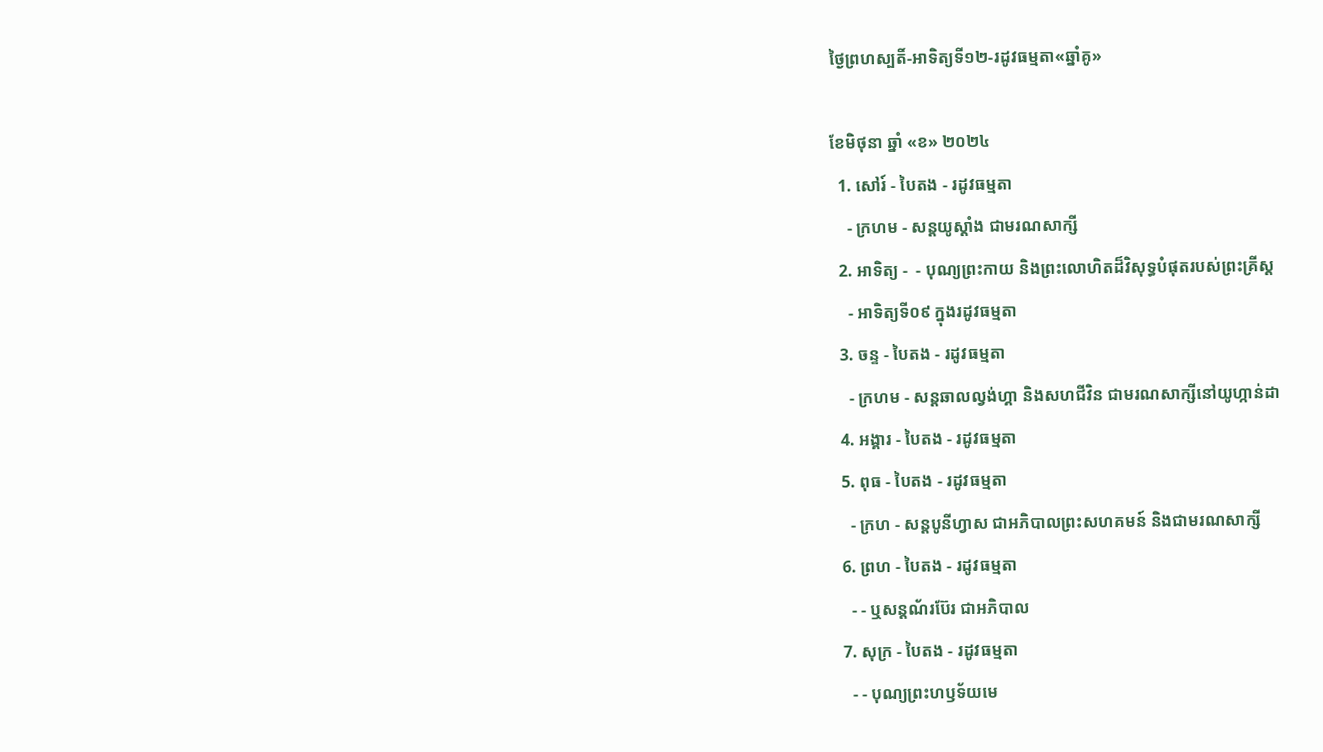ថ្ងៃព្រហស្បតិ៍-អាទិត្យទី១២-រដូវធម្មតា«ឆ្នាំគូ»

ខែមិថុនា ឆ្នាំ «ខ» ២០២៤
  1. សៅរ៍ - បៃតង - រដូវធម្មតា
    - ក្រហម - សន្ដយូស្ដាំង ជាមរណសាក្សី
  2. អាទិត្យ -  - បុណ្យព្រះកាយ និងព្រះលោហិតដ៏វិសុទ្ធបំផុតរបស់ព្រះគ្រីស្ដ
    - អាទិត្យទី០៩ ក្នុងរដូវធម្មតា
  3. ចន្ទ - បៃតង - រដូវធម្មតា
    - ក្រហម - សន្ដឆាលល្វង់ហ្គា និងសហជីវិន ជាមរណសាក្សីនៅយូហ្កាន់ដា
  4. អង្គារ - បៃតង - រដូវធម្មតា
  5. ពុធ - បៃតង - រដូវធម្មតា
    - ក្រហ - សន្ដបូនីហ្វាស ជាអភិបាលព្រះសហគមន៍ និងជាមរណសាក្សី
  6. ព្រហ - បៃតង - រដូវធម្មតា
    - - ឬសន្ដណ័រប៊ែរ ជាអភិបាល
  7. សុក្រ - បៃតង - រដូវធម្មតា
    - - បុណ្យព្រះហឫទ័យមេ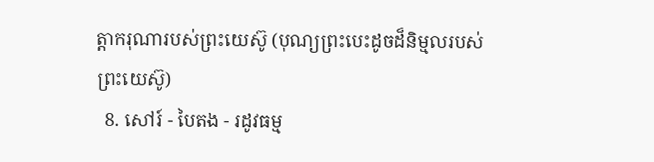ត្ដាករុណារបស់ព្រះយេស៊ូ (បុណ្យព្រះបេះដូចដ៏និម្មលរបស់ព្រះយេស៊ូ)
  8. សៅរ៍ - បៃតង - រដូវធម្ម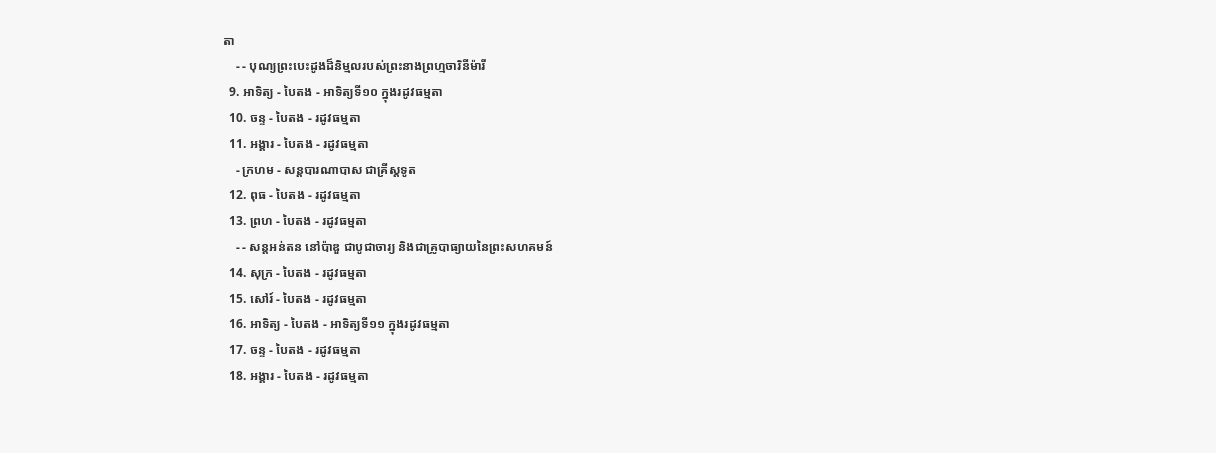តា
    - - បុណ្យព្រះបេះដូងដ៏និម្មលរបស់ព្រះនាងព្រហ្មចារិនីម៉ារី
  9. អាទិត្យ - បៃតង - អាទិត្យទី១០ ក្នុងរដូវធម្មតា
  10. ចន្ទ - បៃតង - រដូវធម្មតា
  11. អង្គារ - បៃតង - រដូវធម្មតា
    - ក្រហម - សន្ដបារណាបាស ជាគ្រីស្ដទូត
  12. ពុធ - បៃតង - រដូវធម្មតា
  13. ព្រហ - បៃតង - រដូវធម្មតា
    - - សន្ដអន់តន នៅប៉ាឌួ ជាបូជាចារ្យ និងជាគ្រូបាធ្យាយនៃព្រះសហគមន៍
  14. សុក្រ - បៃតង - រដូវធម្មតា
  15. សៅរ៍ - បៃតង - រដូវធម្មតា
  16. អាទិត្យ - បៃតង - អាទិត្យទី១១ ក្នុងរដូវធម្មតា
  17. ចន្ទ - បៃតង - រដូវធម្មតា
  18. អង្គារ - បៃតង - រដូវធម្មតា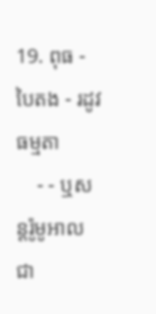19. ពុធ - បៃតង - រដូវធម្មតា
    - - ឬសន្ដរ៉ូមូអាល ជា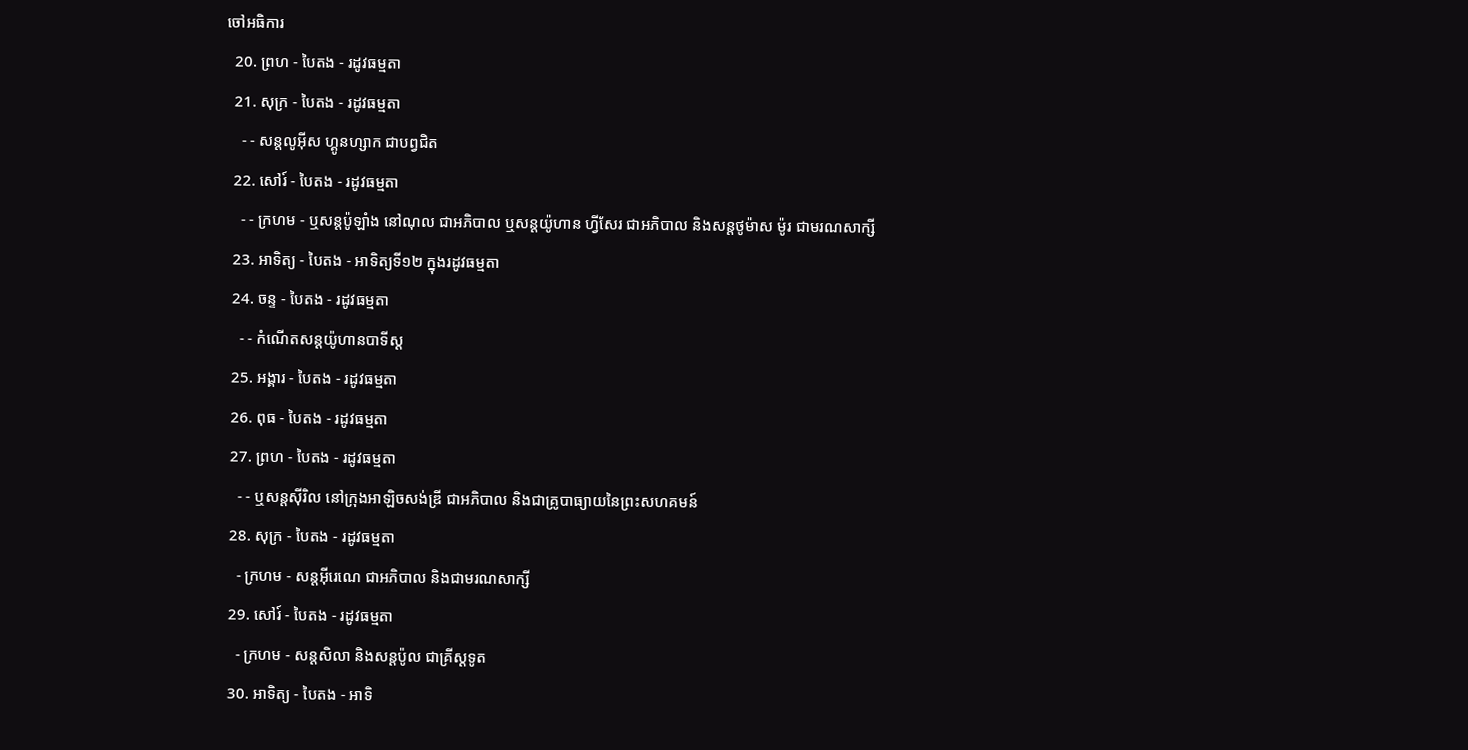ចៅអធិការ
  20. ព្រហ - បៃតង - រដូវធម្មតា
  21. សុក្រ - បៃតង - រដូវធម្មតា
    - - សន្ដលូអ៊ីស ហ្គូនហ្សាក ជាបព្វជិត
  22. សៅរ៍ - បៃតង - រដូវធម្មតា
    - - ក្រហម - ឬសន្ដប៉ូឡាំង នៅណុល ជាអភិបាល ឬសន្ដយ៉ូហាន ហ្វីសែរ ជាអភិបាល និងសន្ដថូម៉ាស ម៉ូរ ជាមរណសាក្សី
  23. អាទិត្យ - បៃតង - អាទិត្យទី១២ ក្នុងរដូវធម្មតា
  24. ចន្ទ - បៃតង - រដូវធម្មតា
    - - កំណើតសន្ដយ៉ូហានបាទីស្ដ
  25. អង្គារ - បៃតង - រដូវធម្មតា
  26. ពុធ - បៃតង - រដូវធម្មតា
  27. ព្រហ - បៃតង - រដូវធម្មតា
    - - ឬសន្ដស៊ីរិល នៅក្រុងអាឡិចសង់ឌ្រី ជាអភិបាល និងជាគ្រូបាធ្យាយនៃព្រះសហគមន៍
  28. សុក្រ - បៃតង - រដូវធម្មតា
    - ក្រហម - សន្ដអ៊ីរេណេ ជាអភិបាល និងជាមរណសាក្សី
  29. សៅរ៍ - បៃតង - រដូវធម្មតា
    - ក្រហម - សន្ដសិលា និងសន្ដប៉ូល ជាគ្រីស្ដទូត
  30. អាទិត្យ - បៃតង - អាទិ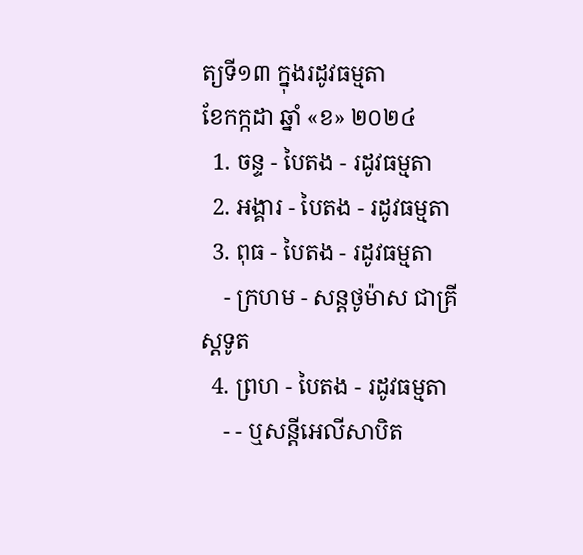ត្យទី១៣ ក្នុងរដូវធម្មតា
ខែកក្កដា ឆ្នាំ «ខ» ២០២៤
  1. ចន្ទ - បៃតង - រដូវធម្មតា
  2. អង្គារ - បៃតង - រដូវធម្មតា
  3. ពុធ - បៃតង - រដូវធម្មតា
    - ក្រហម - សន្ដថូម៉ាស ជាគ្រីស្ដទូត
  4. ព្រហ - បៃតង - រដូវធម្មតា
    - - ឬសន្ដីអេលីសាបិត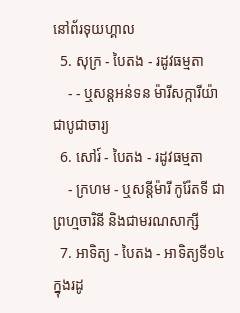នៅព័រទុយហ្គាល
  5. សុក្រ - បៃតង - រដូវធម្មតា
    - - ឬសន្ដអន់ទន ម៉ារីសក្ការីយ៉ា ជាបូជាចារ្យ
  6. សៅរ៍ - បៃតង - រដូវធម្មតា
    - ក្រហម - ឬសន្ដីម៉ារី កូរ៉ែតទី ជាព្រហ្មចារិនី និងជាមរណសាក្សី
  7. អាទិត្យ - បៃតង - អាទិត្យទី១៤ ក្នុងរដូ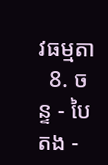វធម្មតា
  8. ចន្ទ - បៃតង -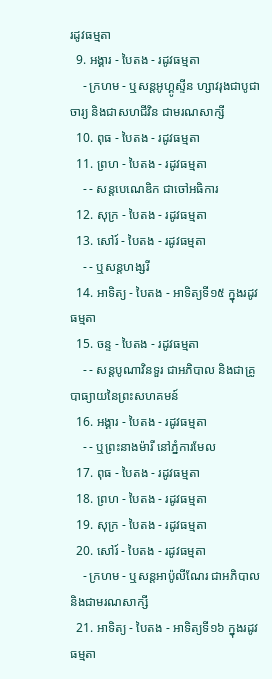រដូវធម្មតា
  9. អង្គារ - បៃតង - រដូវធម្មតា
    - ក្រហម - ឬសន្ដអូហ្គូស្ទីន ហ្សាវរុងជាបូជាចារ្យ និងជាសហជីវិន ជាមរណសាក្សី
  10. ពុធ - បៃតង - រដូវធម្មតា
  11. ព្រហ - បៃតង - រដូវធម្មតា
    - - សន្ដបេណេឌិក ជាចៅអធិការ
  12. សុក្រ - បៃតង - រដូវធម្មតា
  13. សៅរ៍ - បៃតង - រដូវធម្មតា
    - - ឬសន្ដហង្សរី
  14. អាទិត្យ - បៃតង - អាទិត្យទី១៥ ក្នុងរដូវធម្មតា
  15. ចន្ទ - បៃតង - រដូវធម្មតា
    - - សន្ដបូណាវិនទួរ ជាអភិបាល និងជាគ្រូបាធ្យាយនៃព្រះសហគមន៍
  16. អង្គារ - បៃតង - រដូវធម្មតា
    - - ឬព្រះនាងម៉ារី នៅភ្នំការមែល
  17. ពុធ - បៃតង - រដូវធម្មតា
  18. ព្រហ - បៃតង - រដូវធម្មតា
  19. សុក្រ - បៃតង - រដូវធម្មតា
  20. សៅរ៍ - បៃតង - រដូវធម្មតា
    - ក្រហម - ឬសន្ដអាប៉ូលីណែរ ជាអភិបាល និងជាមរណសាក្សី
  21. អាទិត្យ - បៃតង - អាទិត្យទី១៦ ក្នុងរដូវធម្មតា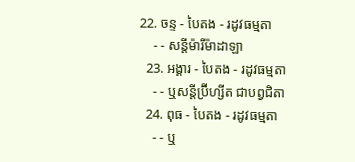22. ចន្ទ - បៃតង - រដូវធម្មតា
    - - សន្ដីម៉ារីម៉ាដាឡា
  23. អង្គារ - បៃតង - រដូវធម្មតា
    - - ឬសន្ដីប្រ៊ីហ្សីត ជាបព្វជិតា
  24. ពុធ - បៃតង - រដូវធម្មតា
    - - ឬ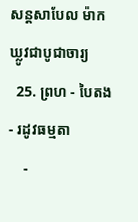សន្ដសាបែល ម៉ាកឃ្លូវជាបូជាចារ្យ
  25. ព្រហ - បៃតង - រដូវធម្មតា
    -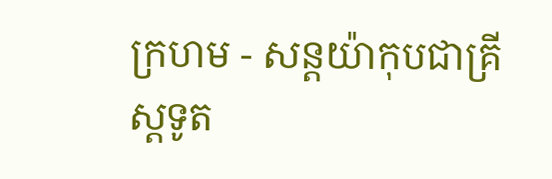ក្រហម - សន្ដយ៉ាកុបជាគ្រីស្ដទូត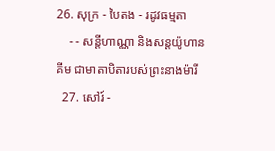26. សុក្រ - បៃតង - រដូវធម្មតា
    - - សន្ដីហាណ្ណា និងសន្ដយ៉ូហានគីម ជាមាតាបិតារបស់ព្រះនាងម៉ារី
  27. សៅរ៍ -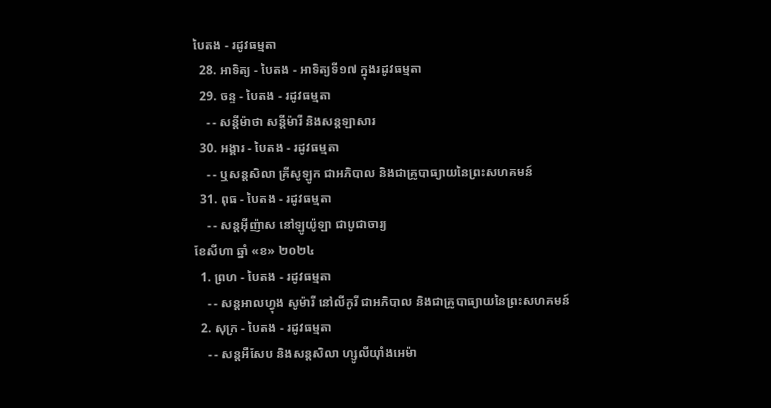បៃតង - រដូវធម្មតា
  28. អាទិត្យ - បៃតង - អាទិត្យទី១៧ ក្នុងរដូវធម្មតា
  29. ចន្ទ - បៃតង - រដូវធម្មតា
    - - សន្ដីម៉ាថា សន្ដីម៉ារី និងសន្ដឡាសារ
  30. អង្គារ - បៃតង - រដូវធម្មតា
    - - ឬសន្ដសិលា គ្រីសូឡូក ជាអភិបាល និងជាគ្រូបាធ្យាយនៃព្រះសហគមន៍
  31. ពុធ - បៃតង - រដូវធម្មតា
    - - សន្ដអ៊ីញ៉ាស នៅឡូយ៉ូឡា ជាបូជាចារ្យ
ខែសីហា ឆ្នាំ «ខ» ២០២៤
  1. ព្រហ - បៃតង - រដូវធម្មតា
    - - សន្ដអាលហ្វុង សូម៉ារី នៅលីកូរី ជាអភិបាល និងជាគ្រូបាធ្យាយនៃព្រះសហគមន៍
  2. សុក្រ - បៃតង - រដូវធម្មតា
    - - សន្តអឺសែប និងសន្តសិលា ហ្សូលីយ៉ាំងអេម៉ា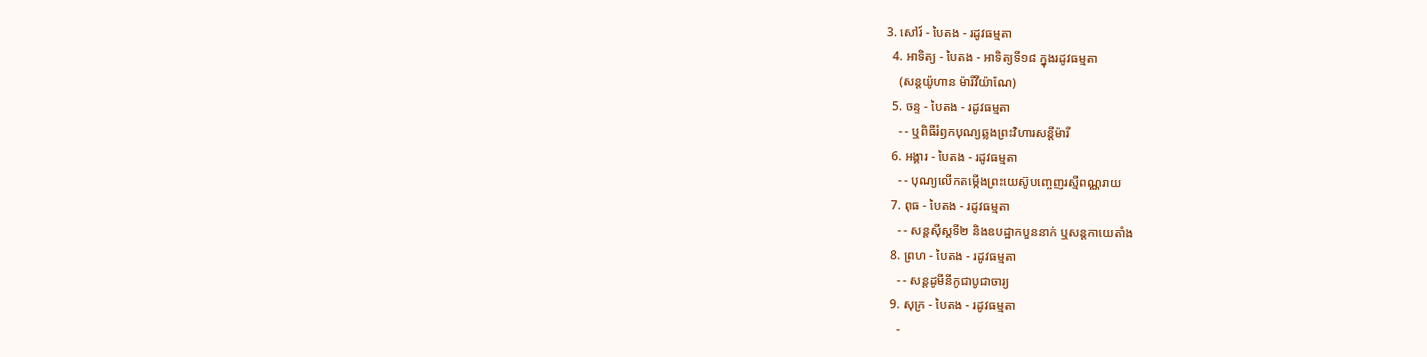3. សៅរ៍ - បៃតង - រដូវធម្មតា
  4. អាទិត្យ - បៃតង - អាទិត្យទី១៨ ក្នុងរដូវធម្មតា
    (សន្តយ៉ូហាន ម៉ារីវីយ៉ាណែ)
  5. ចន្ទ - បៃតង - រដូវធម្មតា
    - - ឬពិធីរំឭកបុណ្យឆ្លងព្រះវិហារសន្តីម៉ារី
  6. អង្គារ - បៃតង - រដូវធម្មតា
    - - បុណ្យលើកតម្កើងព្រះយេស៊ូបញ្ចេញរស្មីពណ្ណរាយ
  7. ពុធ - បៃតង - រដូវធម្មតា
    - - សន្តស៊ីស្តទី២ និងឧបដ្ឋាកបួននាក់ ឬសន្តកាយេតាំង
  8. ព្រហ - បៃតង - រដូវធម្មតា
    - - សន្តដូមីនីកូជាបូជាចារ្យ
  9. សុក្រ - បៃតង - រដូវធម្មតា
    -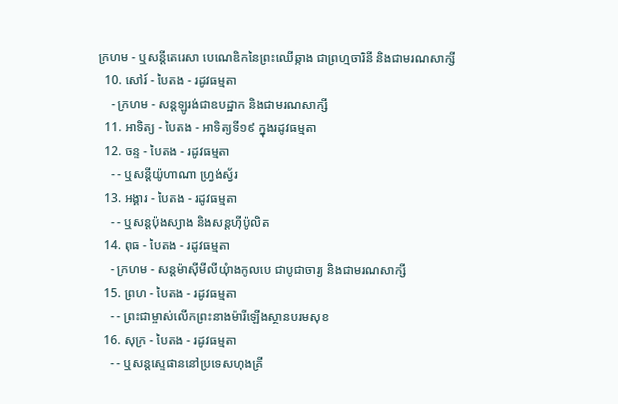ក្រហម - ឬសន្ដីតេរេសា បេណេឌិកនៃព្រះឈើឆ្កាង ជាព្រហ្មចារិនី និងជាមរណសាក្សី
  10. សៅរ៍ - បៃតង - រដូវធម្មតា
    - ក្រហម - សន្តឡូរង់ជាឧបដ្ឋាក និងជាមរណសាក្សី
  11. អាទិត្យ - បៃតង - អាទិត្យទី១៩ ក្នុងរដូវធម្មតា
  12. ចន្ទ - បៃតង - រដូវធម្មតា
    - - ឬសន្តីយ៉ូហាណា ហ្រ្វង់ស្វ័រ
  13. អង្គារ - បៃតង - រដូវធម្មតា
    - - ឬសន្តប៉ុងស្យាង និងសន្តហ៊ីប៉ូលិត
  14. ពុធ - បៃតង - រដូវធម្មតា
    - ក្រហម - សន្តម៉ាស៊ីមីលីយុំាងកូលបេ ជាបូជាចារ្យ និងជាមរណសាក្សី
  15. ព្រហ - បៃតង - រដូវធម្មតា
    - - ព្រះជាម្ចាស់លើកព្រះនាងម៉ារីឡើងស្ថានបរមសុខ
  16. សុក្រ - បៃតង - រដូវធម្មតា
    - - ឬសន្តស្ទេផាននៅប្រទេសហុងគ្រី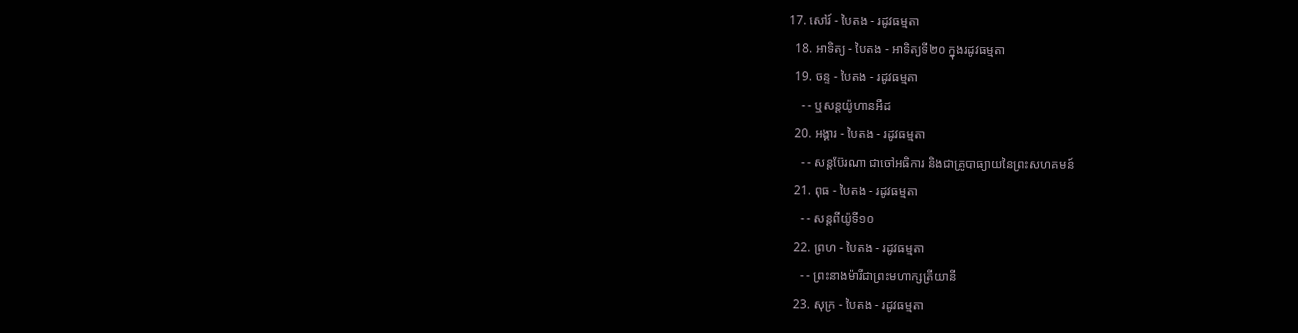17. សៅរ៍ - បៃតង - រដូវធម្មតា
  18. អាទិត្យ - បៃតង - អាទិត្យទី២០ ក្នុងរដូវធម្មតា
  19. ចន្ទ - បៃតង - រដូវធម្មតា
    - - ឬសន្តយ៉ូហានអឺដ
  20. អង្គារ - បៃតង - រដូវធម្មតា
    - - សន្តប៊ែរណា ជាចៅអធិការ និងជាគ្រូបាធ្យាយនៃព្រះសហគមន៍
  21. ពុធ - បៃតង - រដូវធម្មតា
    - - សន្តពីយ៉ូទី១០
  22. ព្រហ - បៃតង - រដូវធម្មតា
    - - ព្រះនាងម៉ារីជាព្រះមហាក្សត្រីយានី
  23. សុក្រ - បៃតង - រដូវធម្មតា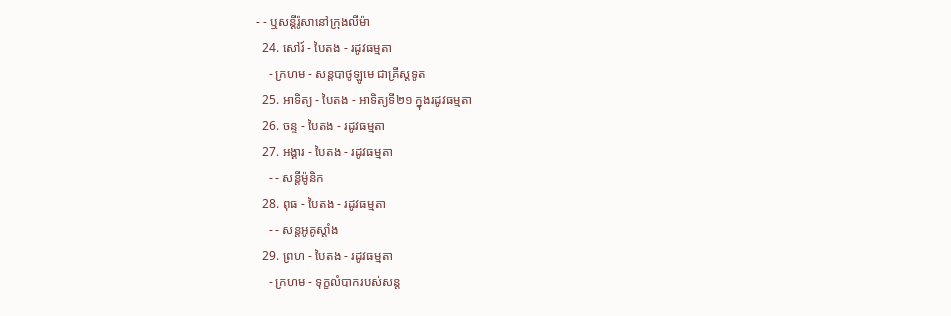- - ឬសន្តីរ៉ូសានៅក្រុងលីម៉ា
  24. សៅរ៍ - បៃតង - រដូវធម្មតា
    - ក្រហម - សន្តបាថូឡូមេ ជាគ្រីស្ដទូត
  25. អាទិត្យ - បៃតង - អាទិត្យទី២១ ក្នុងរដូវធម្មតា
  26. ចន្ទ - បៃតង - រដូវធម្មតា
  27. អង្គារ - បៃតង - រដូវធម្មតា
    - - សន្ដីម៉ូនិក
  28. ពុធ - បៃតង - រដូវធម្មតា
    - - សន្តអូគូស្តាំង
  29. ព្រហ - បៃតង - រដូវធម្មតា
    - ក្រហម - ទុក្ខលំបាករបស់សន្ត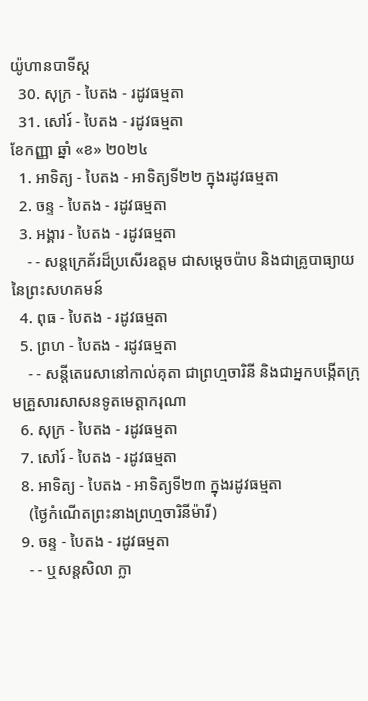យ៉ូហានបាទីស្ដ
  30. សុក្រ - បៃតង - រដូវធម្មតា
  31. សៅរ៍ - បៃតង - រដូវធម្មតា
ខែកញ្ញា ឆ្នាំ «ខ» ២០២៤
  1. អាទិត្យ - បៃតង - អាទិត្យទី២២ ក្នុងរដូវធម្មតា
  2. ចន្ទ - បៃតង - រដូវធម្មតា
  3. អង្គារ - បៃតង - រដូវធម្មតា
    - - សន្តក្រេគ័រដ៏ប្រសើរឧត្តម ជាសម្ដេចប៉ាប និងជាគ្រូបាធ្យាយនៃព្រះសហគមន៍
  4. ពុធ - បៃតង - រដូវធម្មតា
  5. ព្រហ - បៃតង - រដូវធម្មតា
    - - សន្តីតេរេសានៅកាល់គុតា ជាព្រហ្មចារិនី និងជាអ្នកបង្កើតក្រុមគ្រួសារសាសនទូតមេត្ដាករុណា
  6. សុក្រ - បៃតង - រដូវធម្មតា
  7. សៅរ៍ - បៃតង - រដូវធម្មតា
  8. អាទិត្យ - បៃតង - អាទិត្យទី២៣ ក្នុងរដូវធម្មតា
    (ថ្ងៃកំណើតព្រះនាងព្រហ្មចារិនីម៉ារី)
  9. ចន្ទ - បៃតង - រដូវធម្មតា
    - - ឬសន្តសិលា ក្លា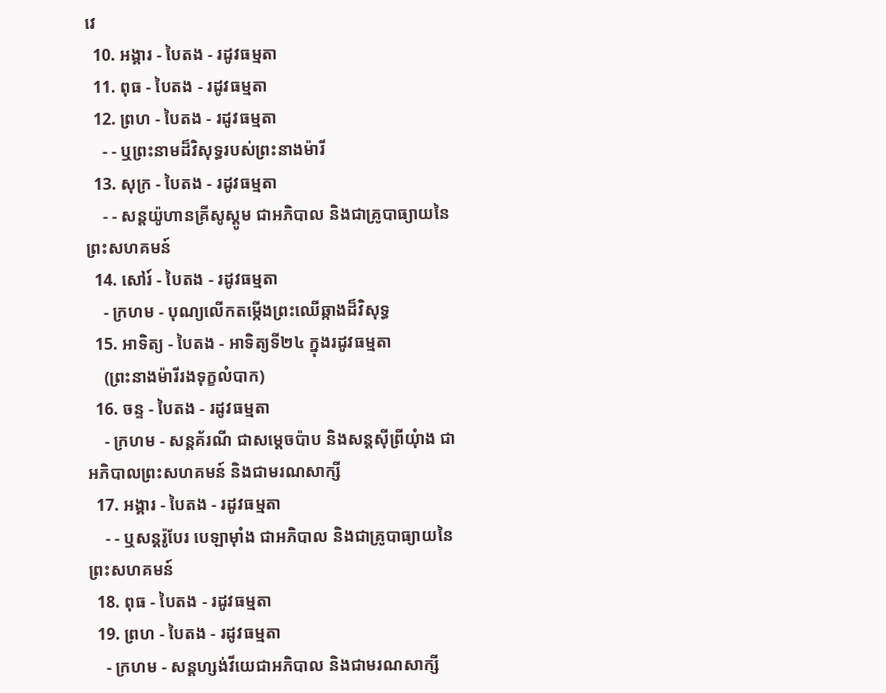វេ
  10. អង្គារ - បៃតង - រដូវធម្មតា
  11. ពុធ - បៃតង - រដូវធម្មតា
  12. ព្រហ - បៃតង - រដូវធម្មតា
    - - ឬព្រះនាមដ៏វិសុទ្ធរបស់ព្រះនាងម៉ារី
  13. សុក្រ - បៃតង - រដូវធម្មតា
    - - សន្តយ៉ូហានគ្រីសូស្តូម ជាអភិបាល និងជាគ្រូបាធ្យាយនៃព្រះសហគមន៍
  14. សៅរ៍ - បៃតង - រដូវធម្មតា
    - ក្រហម - បុណ្យលើកតម្កើងព្រះឈើឆ្កាងដ៏វិសុទ្ធ
  15. អាទិត្យ - បៃតង - អាទិត្យទី២៤ ក្នុងរដូវធម្មតា
    (ព្រះនាងម៉ារីរងទុក្ខលំបាក)
  16. ចន្ទ - បៃតង - រដូវធម្មតា
    - ក្រហម - សន្តគ័រណី ជាសម្ដេចប៉ាប និងសន្តស៊ីព្រីយុំាង ជាអភិបាលព្រះសហគមន៍ និងជាមរណសាក្សី
  17. អង្គារ - បៃតង - រដូវធម្មតា
    - - ឬសន្តរ៉ូបែរ បេឡាម៉ាំង ជាអភិបាល និងជាគ្រូបាធ្យាយនៃព្រះសហគមន៍
  18. ពុធ - បៃតង - រដូវធម្មតា
  19. ព្រហ - បៃតង - រដូវធម្មតា
    - ក្រហម - សន្តហ្សង់វីយេជាអភិបាល និងជាមរណសាក្សី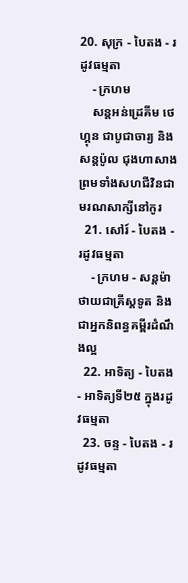20. សុក្រ - បៃតង - រដូវធម្មតា
    - ក្រហម
    សន្តអន់ដ្រេគីម ថេហ្គុន ជាបូជាចារ្យ និងសន្តប៉ូល ជុងហាសាង ព្រមទាំងសហជីវិនជាមរណសាក្សីនៅកូរ
  21. សៅរ៍ - បៃតង - រដូវធម្មតា
    - ក្រហម - សន្តម៉ាថាយជាគ្រីស្តទូត និងជាអ្នកនិពន្ធគម្ពីរដំណឹងល្អ
  22. អាទិត្យ - បៃតង - អាទិត្យទី២៥ ក្នុងរដូវធម្មតា
  23. ចន្ទ - បៃតង - រដូវធម្មតា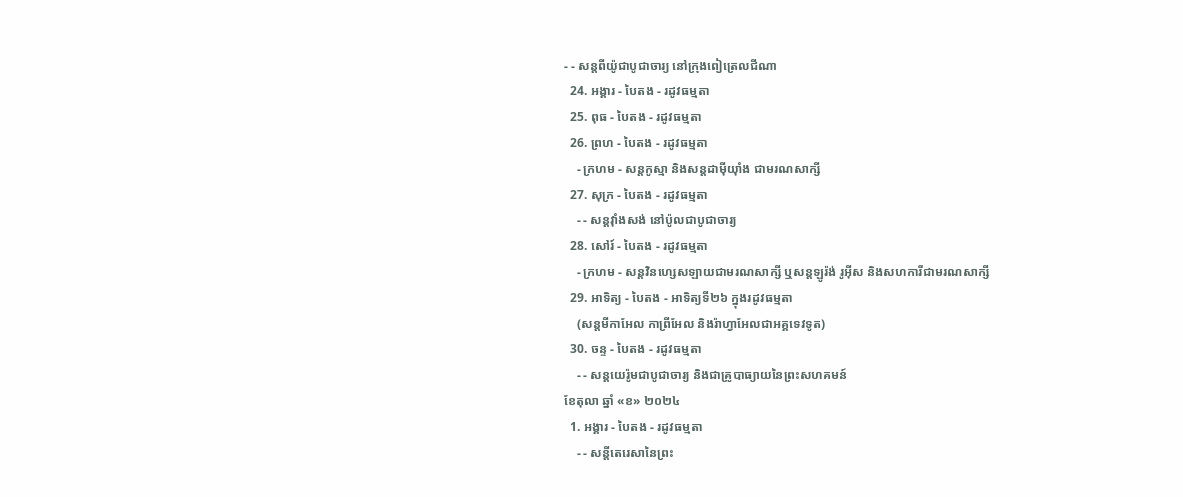- - សន្តពីយ៉ូជាបូជាចារ្យ នៅក្រុងពៀត្រេលជីណា
  24. អង្គារ - បៃតង - រដូវធម្មតា
  25. ពុធ - បៃតង - រដូវធម្មតា
  26. ព្រហ - បៃតង - រដូវធម្មតា
    - ក្រហម - សន្តកូស្មា និងសន្តដាម៉ីយុាំង ជាមរណសាក្សី
  27. សុក្រ - បៃតង - រដូវធម្មតា
    - - សន្តវុាំងសង់ នៅប៉ូលជាបូជាចារ្យ
  28. សៅរ៍ - បៃតង - រដូវធម្មតា
    - ក្រហម - សន្តវិនហ្សេសឡាយជាមរណសាក្សី ឬសន្តឡូរ៉ង់ រូអ៊ីស និងសហការីជាមរណសាក្សី
  29. អាទិត្យ - បៃតង - អាទិត្យទី២៦ ក្នុងរដូវធម្មតា
    (សន្តមីកាអែល កាព្រីអែល និងរ៉ាហ្វាអែលជាអគ្គទេវទូត)
  30. ចន្ទ - បៃតង - រដូវធម្មតា
    - - សន្ដយេរ៉ូមជាបូជាចារ្យ និងជាគ្រូបាធ្យាយនៃព្រះសហគមន៍
ខែតុលា ឆ្នាំ «ខ» ២០២៤
  1. អង្គារ - បៃតង - រដូវធម្មតា
    - - សន្តីតេរេសានៃព្រះ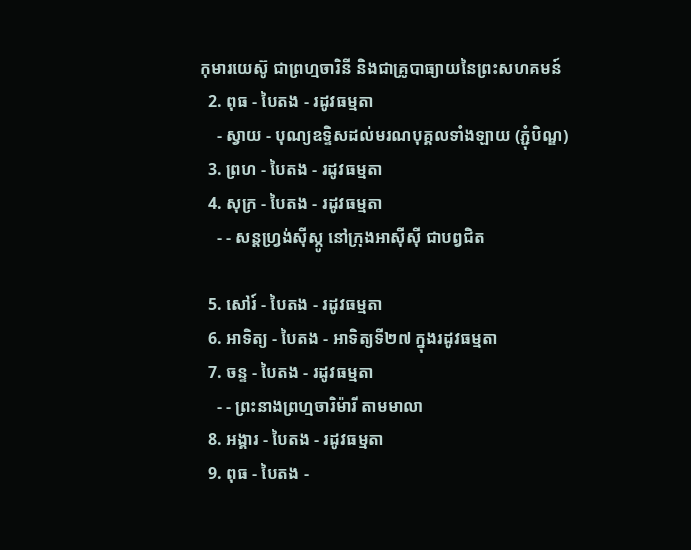កុមារយេស៊ូ ជាព្រហ្មចារិនី និងជាគ្រូបាធ្យាយនៃព្រះសហគមន៍
  2. ពុធ - បៃតង - រដូវធម្មតា
    - ស្វាយ - បុណ្យឧទ្ទិសដល់មរណបុគ្គលទាំងឡាយ (ភ្ជុំបិណ្ឌ)
  3. ព្រហ - បៃតង - រដូវធម្មតា
  4. សុក្រ - បៃតង - រដូវធម្មតា
    - - សន្តហ្វ្រង់ស៊ីស្កូ នៅក្រុងអាស៊ីស៊ី ជាបព្វជិត

  5. សៅរ៍ - បៃតង - រដូវធម្មតា
  6. អាទិត្យ - បៃតង - អាទិត្យទី២៧ ក្នុងរដូវធម្មតា
  7. ចន្ទ - បៃតង - រដូវធម្មតា
    - - ព្រះនាងព្រហ្មចារិម៉ារី តាមមាលា
  8. អង្គារ - បៃតង - រដូវធម្មតា
  9. ពុធ - បៃតង -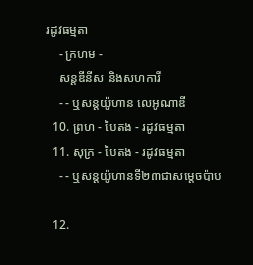រដូវធម្មតា
    - ក្រហម -
    សន្តឌីនីស និងសហការី
    - - ឬសន្តយ៉ូហាន លេអូណាឌី
  10. ព្រហ - បៃតង - រដូវធម្មតា
  11. សុក្រ - បៃតង - រដូវធម្មតា
    - - ឬសន្តយ៉ូហានទី២៣ជាសម្តេចប៉ាប

  12.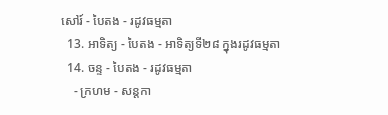សៅរ៍ - បៃតង - រដូវធម្មតា
  13. អាទិត្យ - បៃតង - អាទិត្យទី២៨ ក្នុងរដូវធម្មតា
  14. ចន្ទ - បៃតង - រដូវធម្មតា
    - ក្រហម - សន្ដកា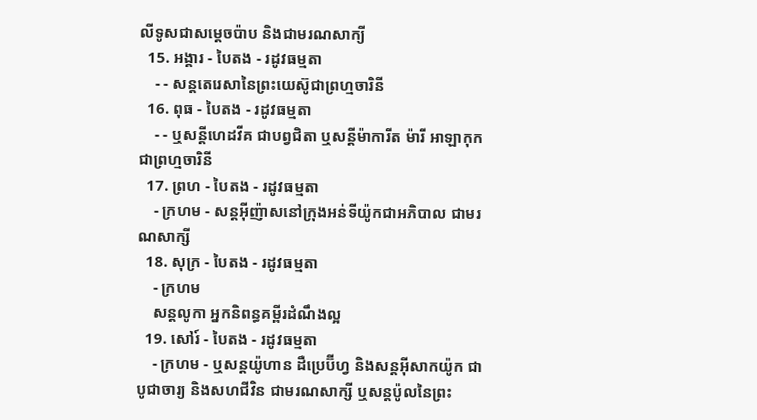លីទូសជាសម្ដេចប៉ាប និងជាមរណសាក្យី
  15. អង្គារ - បៃតង - រដូវធម្មតា
    - - សន្តតេរេសានៃព្រះយេស៊ូជាព្រហ្មចារិនី
  16. ពុធ - បៃតង - រដូវធម្មតា
    - - ឬសន្ដីហេដវីគ ជាបព្វជិតា ឬសន្ដីម៉ាការីត ម៉ារី អាឡាកុក ជាព្រហ្មចារិនី
  17. ព្រហ - បៃតង - រដូវធម្មតា
    - ក្រហម - សន្តអ៊ីញ៉ាសនៅក្រុងអន់ទីយ៉ូកជាអភិបាល ជាមរណសាក្សី
  18. សុក្រ - បៃតង - រដូវធម្មតា
    - ក្រហម
    សន្តលូកា អ្នកនិពន្ធគម្ពីរដំណឹងល្អ
  19. សៅរ៍ - បៃតង - រដូវធម្មតា
    - ក្រហម - ឬសន្ដយ៉ូហាន ដឺប្រេប៊ីហ្វ និងសន្ដអ៊ីសាកយ៉ូក ជាបូជាចារ្យ និងសហជីវិន ជាមរណសាក្សី ឬសន្ដប៉ូលនៃព្រះ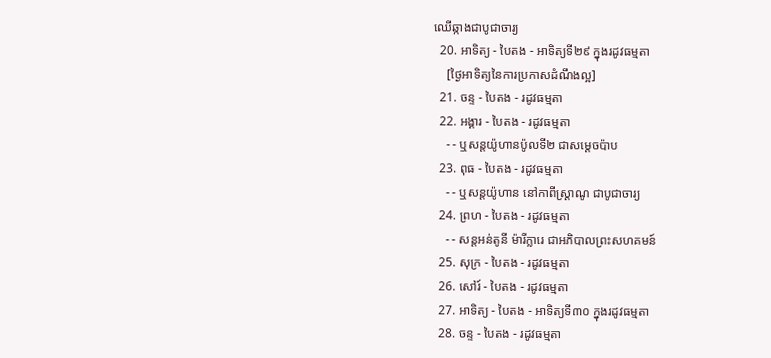ឈើឆ្កាងជាបូជាចារ្យ
  20. អាទិត្យ - បៃតង - អាទិត្យទី២៩ ក្នុងរដូវធម្មតា
    [ថ្ងៃអាទិត្យនៃការប្រកាសដំណឹងល្អ]
  21. ចន្ទ - បៃតង - រដូវធម្មតា
  22. អង្គារ - បៃតង - រដូវធម្មតា
    - - ឬសន្តយ៉ូហានប៉ូលទី២ ជាសម្ដេចប៉ាប
  23. ពុធ - បៃតង - រដូវធម្មតា
    - - ឬសន្ដយ៉ូហាន នៅកាពីស្រ្ដាណូ ជាបូជាចារ្យ
  24. ព្រហ - បៃតង - រដូវធម្មតា
    - - សន្តអន់តូនី ម៉ារីក្លារេ ជាអភិបាលព្រះសហគមន៍
  25. សុក្រ - បៃតង - រដូវធម្មតា
  26. សៅរ៍ - បៃតង - រដូវធម្មតា
  27. អាទិត្យ - បៃតង - អាទិត្យទី៣០ ក្នុងរដូវធម្មតា
  28. ចន្ទ - បៃតង - រដូវធម្មតា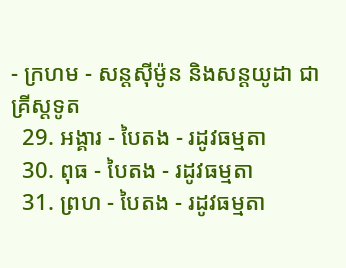- ក្រហម - សន្ដស៊ីម៉ូន និងសន្ដយូដា ជាគ្រីស្ដទូត
  29. អង្គារ - បៃតង - រដូវធម្មតា
  30. ពុធ - បៃតង - រដូវធម្មតា
  31. ព្រហ - បៃតង - រដូវធម្មតា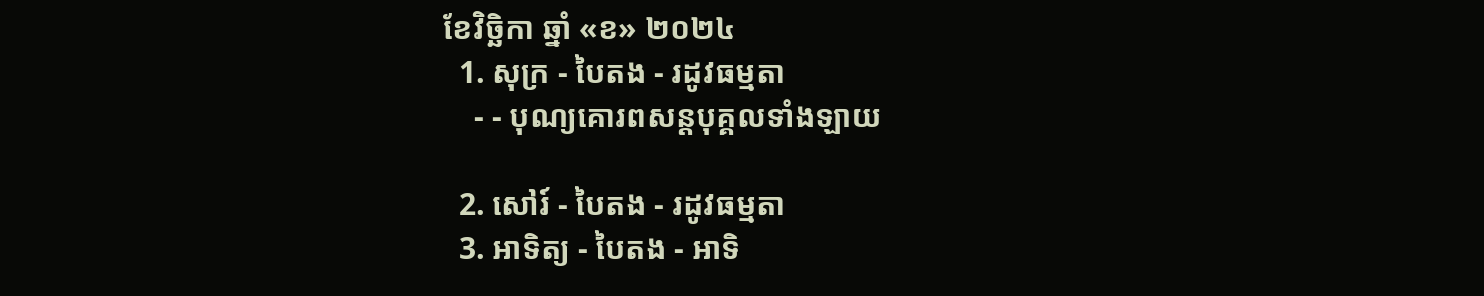ខែវិច្ឆិកា ឆ្នាំ «ខ» ២០២៤
  1. សុក្រ - បៃតង - រដូវធម្មតា
    - - បុណ្យគោរពសន្ដបុគ្គលទាំងឡាយ

  2. សៅរ៍ - បៃតង - រដូវធម្មតា
  3. អាទិត្យ - បៃតង - អាទិ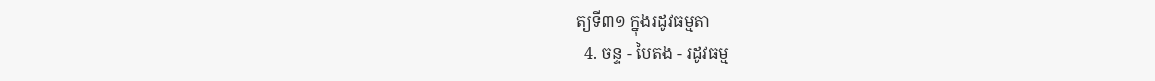ត្យទី៣១ ក្នុងរដូវធម្មតា
  4. ចន្ទ - បៃតង - រដូវធម្ម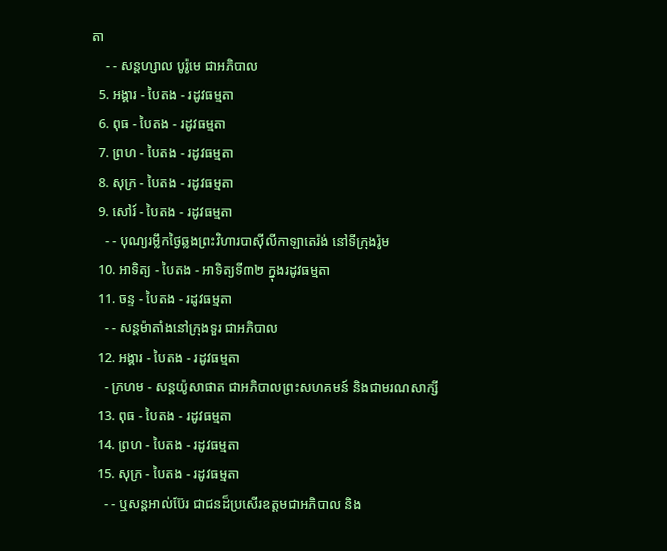តា
    - - សន្ដហ្សាល បូរ៉ូមេ ជាអភិបាល
  5. អង្គារ - បៃតង - រដូវធម្មតា
  6. ពុធ - បៃតង - រដូវធម្មតា
  7. ព្រហ - បៃតង - រដូវធម្មតា
  8. សុក្រ - បៃតង - រដូវធម្មតា
  9. សៅរ៍ - បៃតង - រដូវធម្មតា
    - - បុណ្យរម្លឹកថ្ងៃឆ្លងព្រះវិហារបាស៊ីលីកាឡាតេរ៉ង់ នៅទីក្រុងរ៉ូម
  10. អាទិត្យ - បៃតង - អាទិត្យទី៣២ ក្នុងរដូវធម្មតា
  11. ចន្ទ - បៃតង - រដូវធម្មតា
    - - សន្ដម៉ាតាំងនៅក្រុងទួរ ជាអភិបាល
  12. អង្គារ - បៃតង - រដូវធម្មតា
    - ក្រហម - សន្ដយ៉ូសាផាត ជាអភិបាលព្រះសហគមន៍ និងជាមរណសាក្សី
  13. ពុធ - បៃតង - រដូវធម្មតា
  14. ព្រហ - បៃតង - រដូវធម្មតា
  15. សុក្រ - បៃតង - រដូវធម្មតា
    - - ឬសន្ដអាល់ប៊ែរ ជាជនដ៏ប្រសើរឧត្ដមជាអភិបាល និង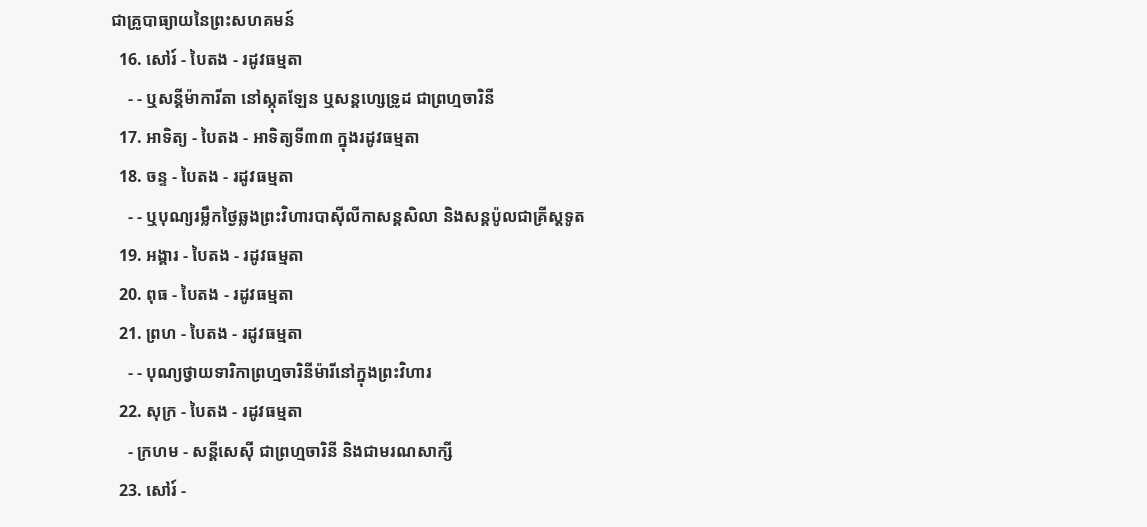ជាគ្រូបាធ្យាយនៃព្រះសហគមន៍
  16. សៅរ៍ - បៃតង - រដូវធម្មតា
    - - ឬសន្ដីម៉ាការីតា នៅស្កុតឡែន ឬសន្ដហ្សេទ្រូដ ជាព្រហ្មចារិនី
  17. អាទិត្យ - បៃតង - អាទិត្យទី៣៣ ក្នុងរដូវធម្មតា
  18. ចន្ទ - បៃតង - រដូវធម្មតា
    - - ឬបុណ្យរម្លឹកថ្ងៃឆ្លងព្រះវិហារបាស៊ីលីកាសន្ដសិលា និងសន្ដប៉ូលជាគ្រីស្ដទូត
  19. អង្គារ - បៃតង - រដូវធម្មតា
  20. ពុធ - បៃតង - រដូវធម្មតា
  21. ព្រហ - បៃតង - រដូវធម្មតា
    - - បុណ្យថ្វាយទារិកាព្រហ្មចារិនីម៉ារីនៅក្នុងព្រះវិហារ
  22. សុក្រ - បៃតង - រដូវធម្មតា
    - ក្រហម - សន្ដីសេស៊ី ជាព្រហ្មចារិនី និងជាមរណសាក្សី
  23. សៅរ៍ -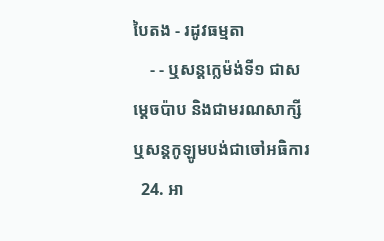បៃតង - រដូវធម្មតា
    - - ឬសន្ដក្លេម៉ង់ទី១ ជាសម្ដេចប៉ាប និងជាមរណសាក្សី ឬសន្ដកូឡូមបង់ជាចៅអធិការ
  24. អា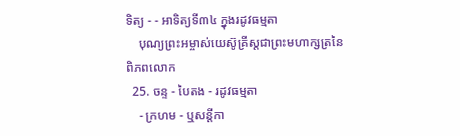ទិត្យ - - អាទិត្យទី៣៤ ក្នុងរដូវធម្មតា
    បុណ្យព្រះអម្ចាស់យេស៊ូគ្រីស្ដជាព្រះមហាក្សត្រនៃពិភពលោក
  25. ចន្ទ - បៃតង - រដូវធម្មតា
    - ក្រហម - ឬសន្ដីកា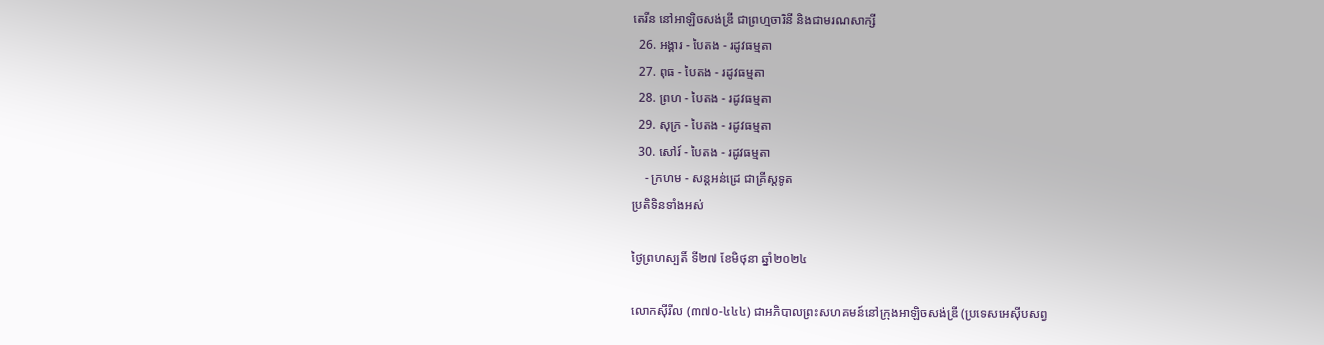តេរីន នៅអាឡិចសង់ឌ្រី ជាព្រហ្មចារិនី និងជាមរណសាក្សី
  26. អង្គារ - បៃតង - រដូវធម្មតា
  27. ពុធ - បៃតង - រដូវធម្មតា
  28. ព្រហ - បៃតង - រដូវធម្មតា
  29. សុក្រ - បៃតង - រដូវធម្មតា
  30. សៅរ៍ - បៃតង - រដូវធម្មតា
    - ក្រហម - សន្ដអន់ដ្រេ ជាគ្រីស្ដទូត
ប្រតិទិនទាំងអស់

ថ្ងៃព្រហស្បតិ៍ ទី២៧ ខែមិថុនា ឆ្នាំ២០២៤

លោកស៊ីរីល (៣៧០-៤៤៤) ជាអភិបាលព្រះសហគមន៍នៅក្រុងអាឡិចសង់ឌ្រី (ប្រទេសអេស៊ីបសព្វ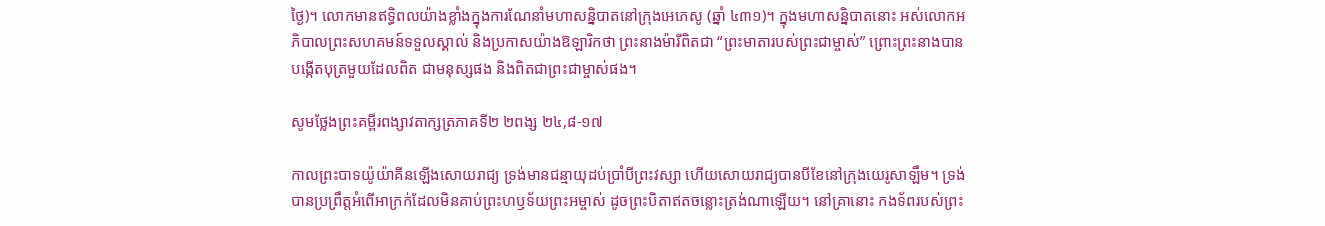ថ្ងៃ)។ លោកមានឥទ្ធិពលយ៉ាងខ្លាំងក្នុងការណែនាំមហាសន្និបាតនៅក្រុងអេភេសូ (ឆ្នាំ ៤៣១)។ ក្នុងមហាសន្និបាតនោះ អស់លោកអភិបាលព្រះសហគមន៍ទទួលស្គាល់ និងប្រកាសយ៉ាងឱឡារិកថា ព្រះនាងម៉ារីពិតជា “ព្រះមាតារបស់ព្រះជាម្ចាស់” ព្រោះព្រះនាងបានបង្កើតបុត្រមួយដែលពិត ជាមនុស្សផង និងពិតជាព្រះជាម្ចាស់ផង។

សូមថ្លែងព្រះគម្ពីរពង្សាវតាក្សត្រភាគទី២ ២ពង្ស ២៤,៨-១៧

កាលព្រះបាទយ៉ូយ៉ាគីនឡើងសោយរាជ្យ ទ្រង់មានជន្មាយុដប់ប្រាំបីព្រះវស្សា ហើយសោយរាជ្យបានបីខែនៅក្រុងយេរូសាឡឹម។ ទ្រង់បានប្រព្រឹត្តអំពើអាក្រក់ដែលមិនគាប់ព្រះហឫទ័យព្រះអម្ចាស់ ដូចព្រះបិតាឥតចន្លោះត្រង់ណាឡើយ។ នៅគ្រានោះ កងទ័ពរបស់ព្រះ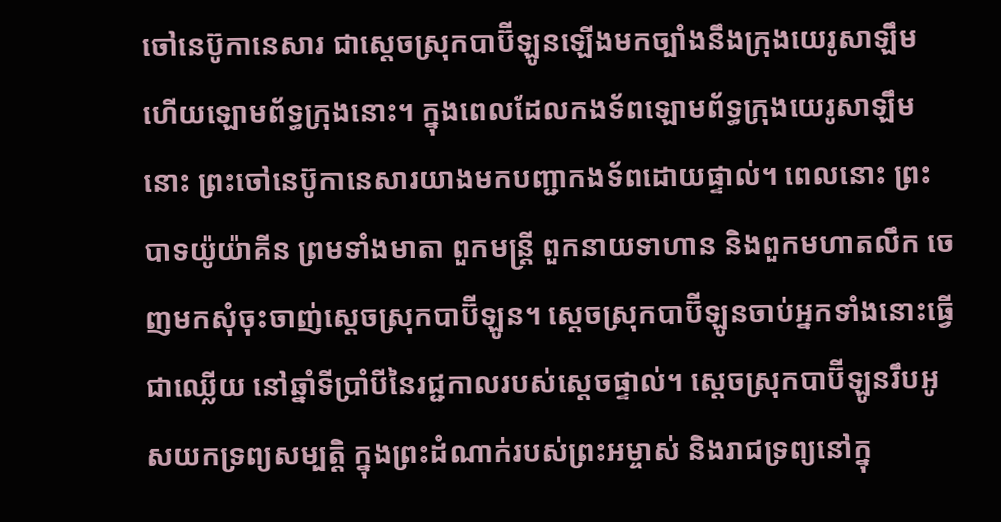ចៅនេប៊ូកានេសារ ជាស្តេចស្រុកបាប៊ីឡូនឡើងមកច្បាំងនឹងក្រុងយេរូសាឡឹម ហើយឡោមព័ទ្ធក្រុងនោះ។ ក្នុងពេលដែលកងទ័ពឡោមព័ទ្ធក្រុងយេរូសាឡឹមនោះ ព្រះចៅនេប៊ូកានេសារយាងមកបញ្ជាកងទ័ពដោយផ្ទាល់។ ពេលនោះ ព្រះបាទយ៉ូយ៉ាគីន ព្រមទាំងមាតា ពួកមន្ត្រី ពួកនាយទាហាន និងពួកមហាតលឹក ចេញមកសុំចុះចាញ់ស្តេចស្រុកបាប៊ីឡូន។ ស្តេចស្រុកបាប៊ីឡូនចាប់អ្នកទាំងនោះធ្វើជាឈ្លើយ នៅឆ្នាំទីប្រាំបីនៃរជ្ជកាលរបស់ស្តេចផ្ទាល់។ ស្តេចស្រុកបាប៊ីឡូនរឹបអូសយកទ្រព្យសម្បត្តិ ក្នុងព្រះដំណាក់របស់ព្រះអម្ចាស់ និងរាជទ្រព្យនៅក្នុ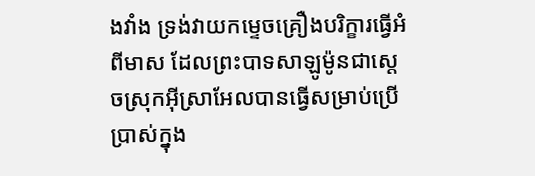ងវាំង ទ្រង់វាយកម្ទេចគ្រឿងបរិក្ខារធ្វើអំពីមាស ដែលព្រះបាទសាឡូម៉ូនជាស្តេចស្រុកអ៊ីស្រាអែលបានធ្វើសម្រាប់ប្រើប្រាស់ក្នុង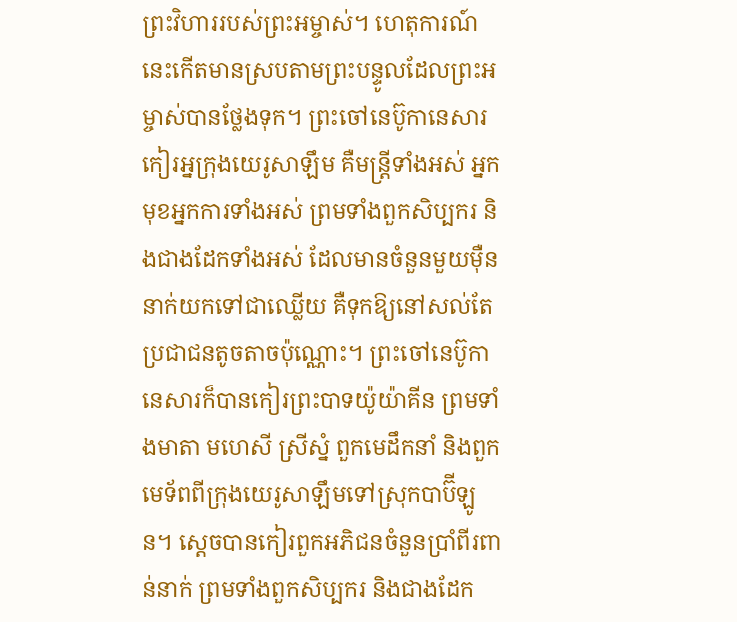ព្រះវិហាររបស់ព្រះអម្ចាស់។ ហេតុការណ៍នេះកើតមានស្របតាមព្រះបន្ទូលដែលព្រះអម្ចាស់បានថ្លែងទុក។ ព្រះចៅនេប៊ូកានេសារកៀរអ្នក្រុងយេរូសាឡឹម គឺមន្ត្រីទាំងអស់ អ្នកមុខអ្នកការទាំងអស់ ព្រមទាំងពួកសិប្បករ និងជាងដែកទាំងអស់ ដែលមានចំនួនមួយម៉ឺននាក់យកទៅជាឈ្លើយ គឺទុកឱ្យនៅសល់តែប្រជាជនតូចតាចប៉ុណ្ណោះ។ ព្រះចៅនេប៊ូកានេសារក៏បានកៀរព្រះបាទយ៉ូយ៉ាគីន ព្រមទាំងមាតា មហេសី ស្រីស្នំ ពួកមេដឹកនាំ និងពួកមេទ័ពពីក្រុងយេរូសាឡឹមទៅស្រុកបាប៊ីឡូន។ ស្តេចបានកៀរពួកអភិជនចំនួនប្រាំពីរពាន់នាក់ ព្រមទាំងពួកសិប្បករ និងជាងដែក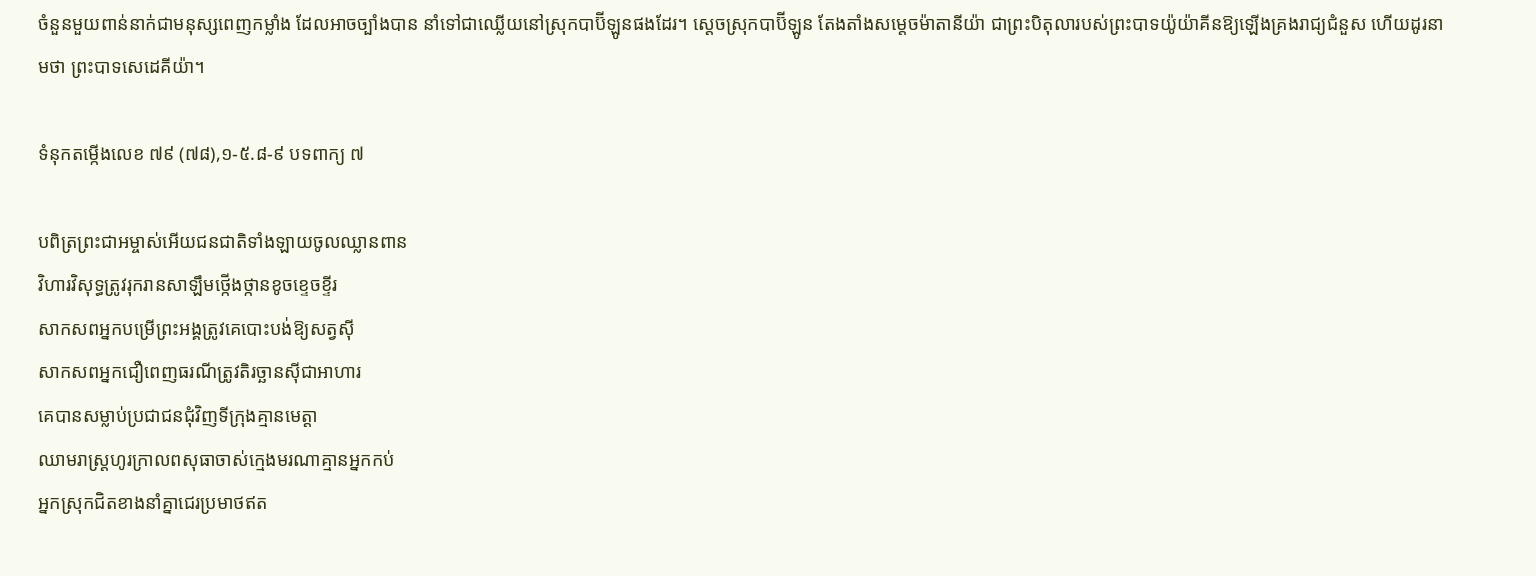ចំនួនមួយពាន់នាក់ជាមនុស្សពេញកម្លាំង ដែលអាចច្បាំងបាន នាំទៅជាឈ្លើយនៅស្រុកបាប៊ីឡូនផងដែរ។ ស្តេចស្រុកបាប៊ីឡូន តែងតាំងសម្តេចម៉ាតានីយ៉ា ជាព្រះបិតុលារបស់ព្រះបាទយ៉ូយ៉ាគីនឱ្យឡើងគ្រងរាជ្យជំនួស ហើយដូរនាមថា ព្រះបាទសេដេគីយ៉ា។

ទំនុកតម្កើងលេខ ៧៩ (៧៨),១-៥.៨-៩ បទពាក្យ ៧

បពិត្រព្រះជាអម្ចាស់អើយជនជាតិទាំងឡាយចូលឈ្លានពាន
វិហារវិសុទ្ធត្រូវរុករានសាឡឹមថ្កើងថ្កានខូចខ្ទេចខ្ទីរ
សាកសពអ្នកបម្រើព្រះអង្គត្រូវគេបោះបង់ឱ្យសត្វស៊ី
សាកសពអ្នកជឿពេញធរណីត្រូវតិរច្ឆានស៊ីជាអាហារ
គេបានសម្លាប់ប្រជាជនជុំវិញទីក្រុងគ្មានមេត្តា
ឈាមរាស្ត្រហូរក្រាលពសុធាចាស់ក្មេងមរណាគ្មានអ្នកកប់
អ្នកស្រុកជិតខាងនាំគ្នាជេរប្រមាថឥត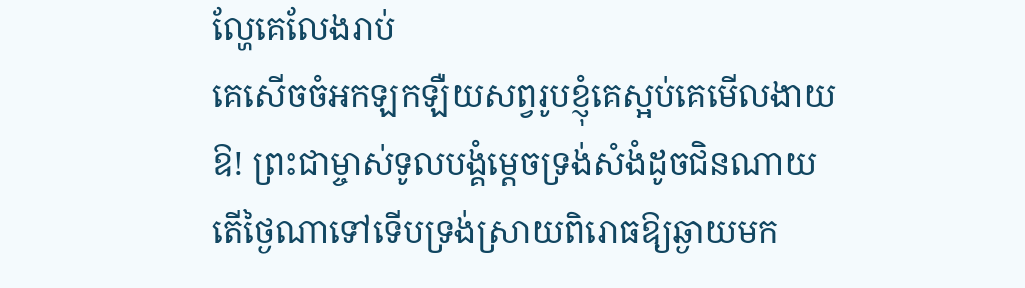ល្ហែគេលែងរាប់
គេសើចចំអកឡកឡឺយសព្វរូបខ្ញុំគេស្អប់គេមើលងាយ
ឱ! ព្រះជាម្ចាស់ទូលបង្គំម្តេចទ្រង់សំងំដូចជិនណាយ
តើថ្ងៃណាទៅទើបទ្រង់ស្រាយពិរោធឱ្យឆ្ងាយមក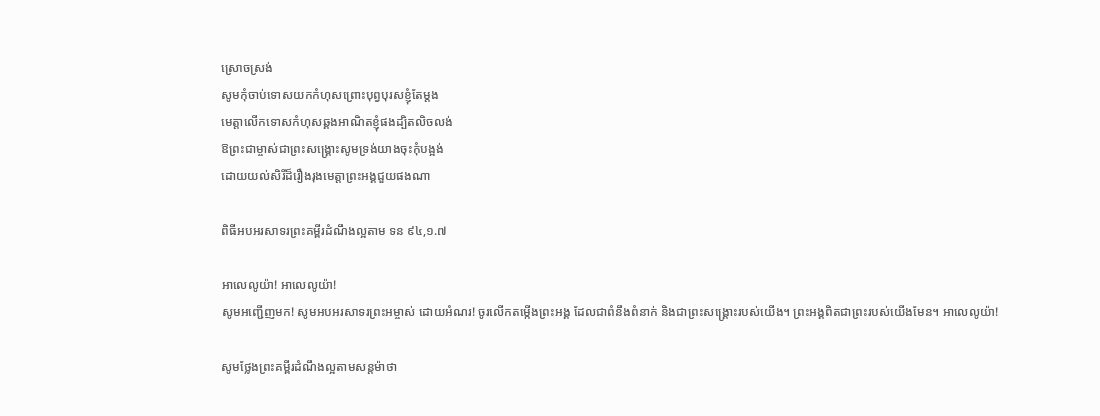ស្រោចស្រង់
សូមកុំចាប់ទោសយកកំហុសព្រោះបុព្វបុរសខ្ញុំតែម្តង
មេត្តាលើកទោសកំហុសឆ្គងអាណិតខ្ញុំផងដ្បិតលិចលង់
ឱព្រះជាម្ចាស់ជាព្រះសង្គ្រោះសូមទ្រង់យាងចុះកុំបង្អង់
ដោយយល់សិរីដ៏រឿងរុងមេត្តាព្រះអង្គជួយផងណា

ពិធីអបអរសាទរព្រះគម្ពីរដំណឹងល្អតាម ទន ៩៤,១.៧

អាលេលូយ៉ា! អាលេលូយ៉ា!
សូមអញ្ជើញមក! សូមអបអរសាទរព្រះអម្ចាស់ ដោយអំណរ! ចូរលើកតម្កើងព្រះអង្គ ដែលជាពំនឹងពំនាក់ និងជាព្រះសង្គ្រោះរបស់យើង។ ព្រះអង្គពិតជាព្រះរបស់យើងមែន។ អាលេលូយ៉ា!

សូមថ្លែងព្រះគម្ពីរដំណឹងល្អតាមសន្តម៉ាថា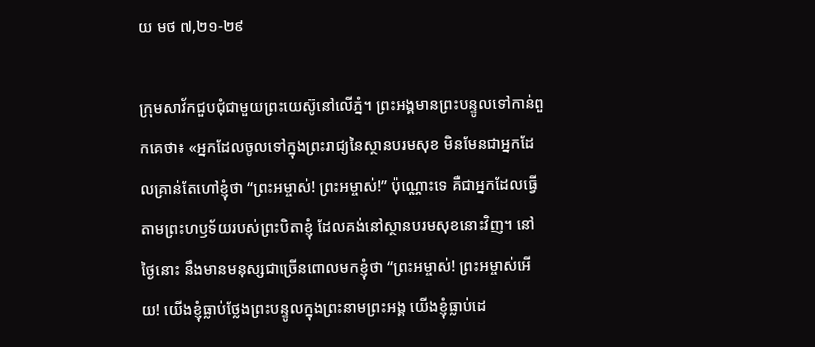យ មថ ៧,២១-២៩

ក្រុមសាវ័កជួបជុំជាមួយព្រះយេស៊ូនៅលើភ្នំ។ ព្រះអង្គមានព្រះបន្ទូលទៅកាន់ពួកគេថា៖ «អ្នកដែលចូលទៅក្នុងព្រះរាជ្យនៃស្ថានបរមសុខ មិនមែនជាអ្នកដែលគ្រាន់តែហៅខ្ញុំថា “ព្រះអម្ចាស់! ព្រះអម្ចាស់!” ប៉ុណ្ណោះទេ គឺជាអ្នកដែលធ្វើតាមព្រះហឫទ័យរបស់ព្រះបិតាខ្ញុំ ដែលគង់នៅស្ថានបរមសុខនោះវិញ។ នៅថ្ងៃនោះ នឹងមានមនុស្សជាច្រើនពោលមកខ្ញុំថា “ព្រះអម្ចាស់! ព្រះអម្ចាស់អើយ! យើងខ្ញុំធ្លាប់ថ្លែងព្រះបន្ទូលក្នុងព្រះនាមព្រះអង្គ យើងខ្ញុំធ្លាប់ដេ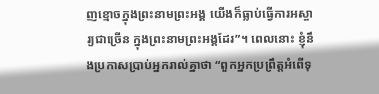ញខ្មោចក្នុងព្រះនាមព្រះអង្គ យើងក៏ធ្លាប់ធ្វើការអស្ចារ្យជាច្រើន ក្នុងព្រះនាមព្រះអង្គដែរ”។ ពេលនោះ ខ្ញុំនឹងប្រកាសប្រាប់អ្នករាល់គ្នាថា “ពួកអ្នកប្រព្រឹត្តអំពើទុ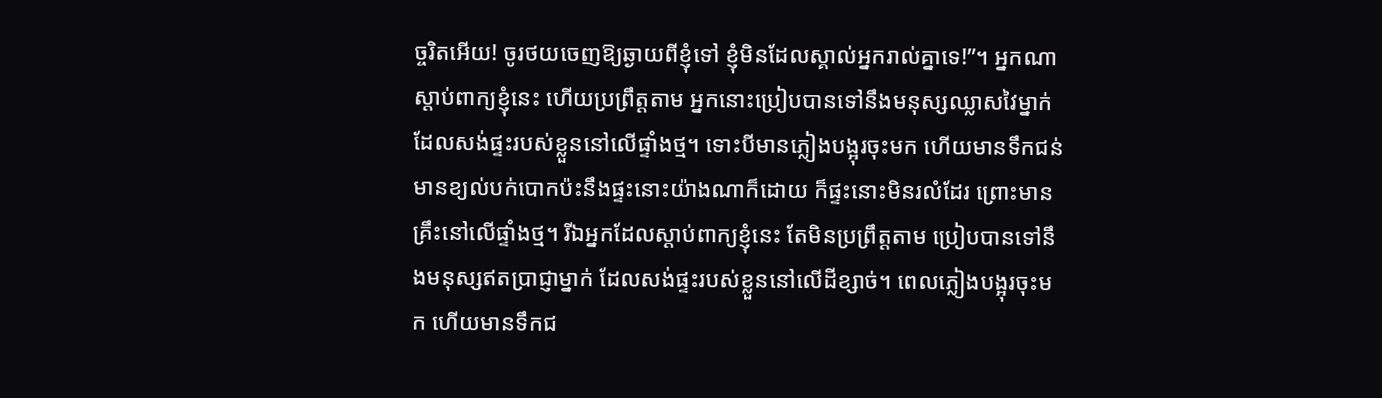ច្ចរិតអើយ! ចូរថយចេញឱ្យឆ្ងាយពីខ្ញុំទៅ ខ្ញុំមិនដែលស្គាល់អ្នករាល់គ្នាទេ!”។ អ្នកណាស្តាប់ពាក្យខ្ញុំនេះ ហើយប្រព្រឹត្តតាម អ្នកនោះប្រៀបបានទៅនឹងមនុស្សឈ្លាសវៃម្នាក់ដែលសង់ផ្ទះរបស់ខ្លួននៅលើផ្ទាំងថ្ម។ ទោះបីមានភ្លៀងបង្អុរចុះមក ហើយមានទឹកជន់ មានខ្យល់បក់បោកប៉ះនឹងផ្ទះនោះយ៉ាងណាក៏ដោយ ក៏ផ្ទះនោះមិនរលំដែរ ព្រោះមានគ្រឹះនៅលើផ្ទាំងថ្ម។ រីឯអ្នកដែលស្តាប់ពាក្យខ្ញុំនេះ តែមិនប្រព្រឹត្តតាម ប្រៀបបានទៅនឹងមនុស្សឥតប្រាជ្ញាម្នាក់ ដែលសង់ផ្ទះរបស់ខ្លួននៅលើដីខ្សាច់។ ពេលភ្លៀងបង្អុរចុះមក ហើយមានទឹកជ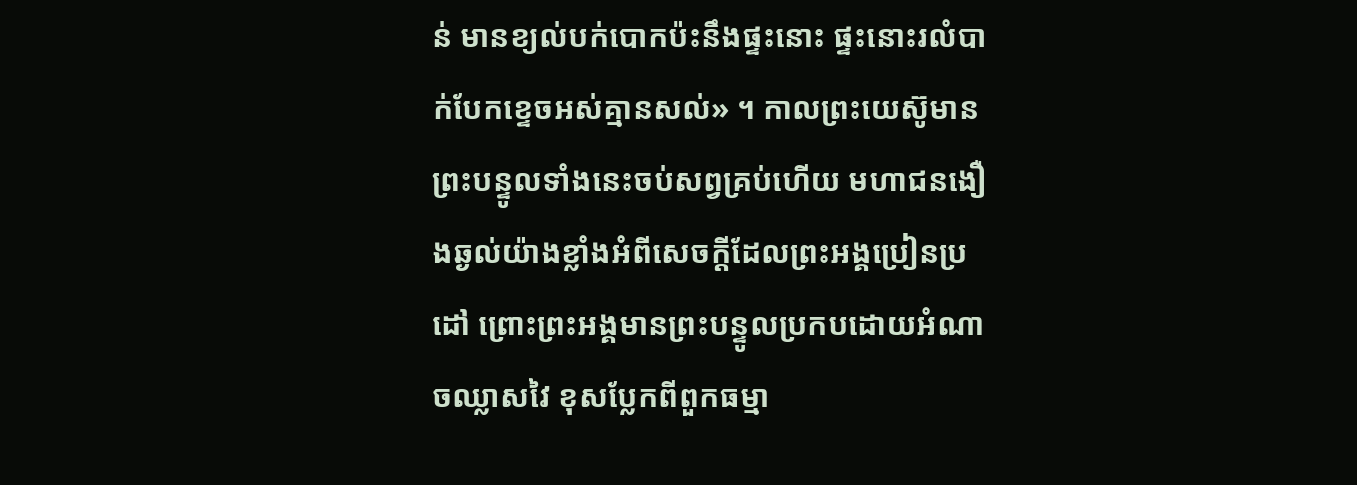ន់ មានខ្យល់បក់បោកប៉ះនឹងផ្ទះនោះ ផ្ទះនោះរលំបាក់បែកខ្ទេចអស់គ្មានសល់» ។ កាលព្រះយេស៊ូមានព្រះបន្ទូលទាំងនេះចប់សព្វគ្រប់ហើយ មហាជនងឿងឆ្ងល់យ៉ាងខ្លាំងអំពីសេចក្តីដែលព្រះអង្គប្រៀនប្រដៅ ព្រោះព្រះអង្គមានព្រះបន្ទូលប្រកបដោយអំណាចឈ្លាសវៃ ខុសប្លែកពីពួកធម្មា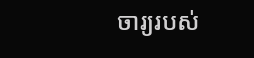ចារ្យរបស់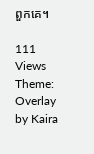ពួកគេ។

111 Views
Theme: Overlay by Kaira